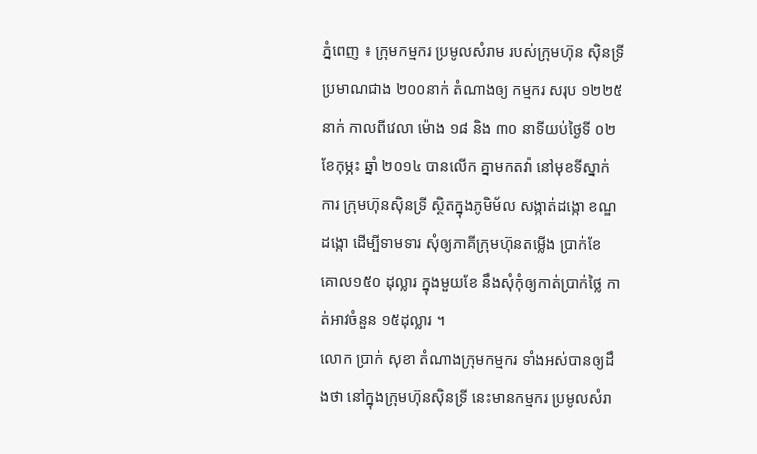ភ្នំពេញ ៖ ក្រុមកម្មករ ប្រមូលសំរាម របស់ក្រុមហ៊ុន ស៊ិនទ្រី ប្រមាណជាង ២០០នាក់ តំណាងឲ្យ កម្មករ សរុប ១២២៥នាក់ កាលពីវេលា ម៉ោង ១៨ និង ៣០ នាទីយប់ថ្ងៃទី ០២ ខែកុម្ភះ ឆ្នាំ ២០១៤ បានលើក គ្នាមកតវ៉ា នៅមុខទីស្នាក់ការ ក្រុមហ៊ុនស៊ិនទ្រី ស្ថិតក្នុងភូមិម័ល សង្កាត់ដង្កោ ខណ្ឌដង្កោ ដើម្បីទាមទារ សុំឲ្យភាគីក្រុមហ៊ុនតម្លើង ប្រាក់ខែ គោល១៥០ ដុល្លារ ក្នុងមួយខែ នឹងសុំកុំឲ្យកាត់ប្រាក់ថ្លៃ កាត់អាវចំនួន ១៥ដុល្លារ ។
លោក ប្រាក់ សុខា តំណាងក្រុមកម្មករ ទាំងអស់បានឲ្យដឹងថា នៅក្នុងក្រុមហ៊ុនស៊ិនទ្រី នេះមានកម្មករ ប្រមូលសំរា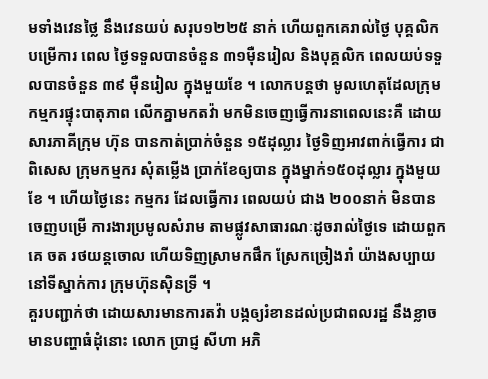មទាំងវេនថ្លៃ នឹងវេនយប់ សរុប១២២៥ នាក់ ហើយពួកគេរាល់ថ្ងៃ បុគ្គលិកបម្រើការ ពេល ថ្ងៃទទួលបានចំនួន ៣១ម៉ឺនរៀល និងបុគ្គលិក ពេលយប់ទទួលបានចំនួន ៣៩ ម៉ឺនរៀល ក្នុងមួយខែ ។ លោកបន្តថា មូលហេតុដែលក្រុមកម្មករផ្ទុះបាតុភាព លើកគ្នាមកតវ៉ា មកមិនចេញធ្វើការនាពេលនេះគឺ ដោយសារភាគីក្រុម ហ៊ុន បានកាត់ប្រាក់ចំនួន ១៥ដុល្លារ ថ្ងៃទិញអាវពាក់ធ្វើការ ជាពិសេស ក្រុមកម្មករ សុំតម្លើង ប្រាក់ខែឲ្យបាន ក្នុងម្នាក់១៥០ដុល្លារ ក្នុងមួយខែ ។ ហើយថ្ងៃនេះ កម្មករ ដែលធ្វើការ ពេលយប់ ជាង ២០០នាក់ មិនបានចេញបម្រើ ការងារប្រមូលសំរាម តាមផ្លូវសាធារណៈដូចរាល់ថ្ងៃទេ ដោយពួកគេ ចត រថយន្តចោល ហើយទិញស្រាមកផឹក ស្រែកច្រៀងរាំ យ៉ាងសប្បាយនៅទីស្នាក់ការ ក្រុមហ៊ុនស៊ិនទ្រី ។
គួរបញ្ជាក់ថា ដោយសារមានការតវ៉ា បង្កឲ្យរំខានដល់ប្រជាពលរដ្ឋ នឹងខ្លាចមានបញ្ហាធំដុំនោះ លោក ប្រាជ្ញ សីហា អភិ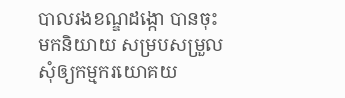បាលរងខណ្ឌដង្កោ បានចុះមកនិយាយ សម្របសម្រួល សុំឲ្យកម្មករយោគយ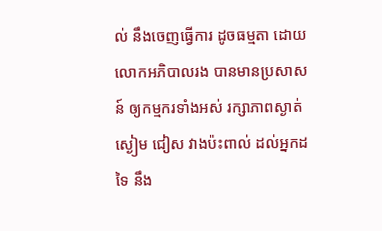ល់ នឹងចេញធ្វើការ ដូចធម្មតា ដោយលោកអភិបាលរង បានមានប្រសាសន៍ ឲ្យកម្មករទាំងអស់ រក្សាភាពស្ងាត់ស្ងៀម ជៀស វាងប៉ះពាល់ ដល់អ្នកដទៃ នឹង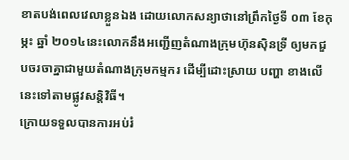ខាតបង់ពេលវេលាខ្លួនឯង ដោយលោកសន្យាថានៅព្រឹកថ្ងៃទី ០៣ ខែកុម្ភះ ឆ្នាំ ២០១៤នេះលោកនឹងអញ្ជើញតំណាងក្រុមហ៊ុនស៊ិនទ្រី ឲ្យមកជួបចរចាគ្នាជាមួយតំណាងក្រុមកម្មករ ដើម្បីដោះស្រាយ បញ្ហា ខាងលើនេះទៅតាមផ្លូវសន្តិវិធី។
ក្រោយទទួលបានការអប់រំ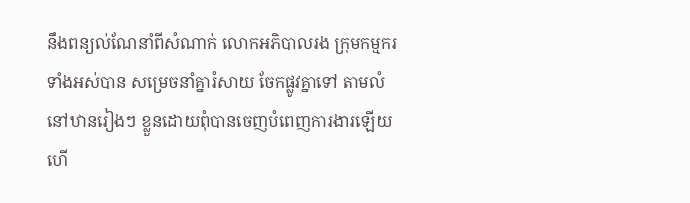នឹងពន្យល់ណែនាំពីសំណាក់ លោកអភិបាលរង ក្រុមកម្មករទាំងអស់បាន សម្រេចនាំគ្នារំសាយ ចែកផ្លូវគ្នាទៅ តាមលំនៅឋានរៀងៗ ខ្លួនដោយពុំបានចេញបំពេញការងារឡើយ ហើ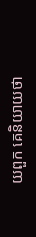យពួក គេនិយាយថា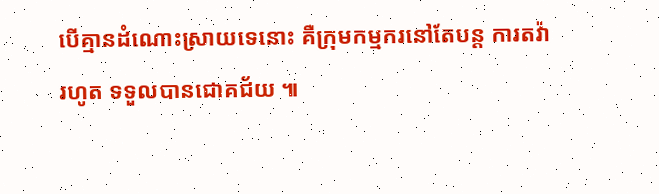បើគ្មានដំណោះស្រាយទេនោះ គឺក្រុមកម្មករនៅតែបន្ត ការតវ៉ារហូត ទទួលបានជោគជ័យ ៕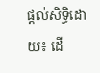ផ្តល់សិទ្ធិដោយ៖ ដើ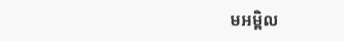មអម្ពិល